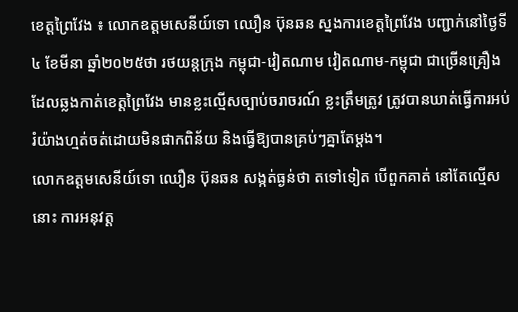ខេត្តព្រៃវែង ៖ លោកឧត្តមសេនីយ៍ទោ ឈឿន ប៊ុនឆន ស្នងការខេត្តព្រៃវែង បញ្ជាក់នៅថ្ងៃទី៤ ខែមីនា ឆ្នាំ២០២៥ថា រថយន្តក្រុង កម្ពុជា-វៀតណាម វៀតណាម-កម្ពុជា ជាច្រើនគ្រឿង ដែលឆ្លងកាត់ខេត្តព្រៃវែង មានខ្លះល្មើសច្បាប់ចរាចរណ៍ ខ្លះត្រឹមត្រូវ ត្រូវបានឃាត់ធ្វើការអប់រំយ៉ាងហ្មត់ចត់ដោយមិនផាកពិន័យ និងធ្វើឱ្យបានគ្រប់ៗគ្នាតែម្តង។
លោកឧត្តមសេនីយ៍ទោ ឈឿន ប៊ុនឆន សង្កត់ធ្ងន់ថា តទៅទៀត បើពួកគាត់ នៅតែល្មើស នោះ ការអនុវត្ត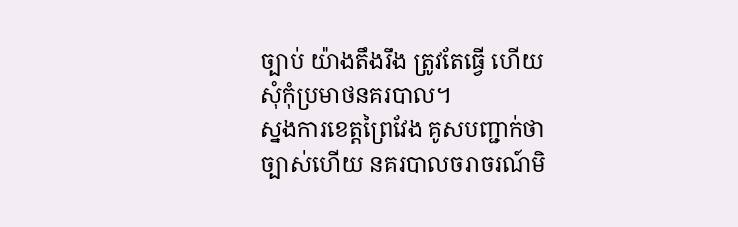ច្បាប់ យ៉ាងតឹងរឹង ត្រូវតែធ្វើ ហើយសុំកុំប្រមាថនគរបាល។
ស្នងការខេត្តព្រៃវែង គូសបញ្ជាក់ថា ច្បាស់ហើយ នគរបាលចរាចរណ៍មិ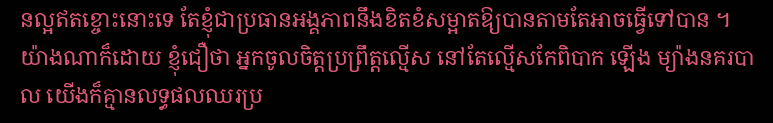នល្អឥតខ្ចោះនោះទេ តែខ្ញុំជាប្រធានអង្គភាពនឹងខិតខំសម្អាតឱ្យបានតាមតែអាចធ្វើទៅបាន ។
យ៉ាងណាក៏ដោយ ខ្ញុំជឿថា អ្នកចូលចិត្តប្រព្រឹត្តល្មើស នៅតែល្មើសកែពិបាក ឡើង ម្យ៉ាងនគរបាល យើងក៏គ្មានលទ្ធផលឈរប្រ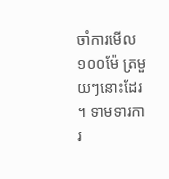ចាំការមើល ១០០ម៉ែ ត្រមួយៗនោះដែរ ។ ទាមទារការ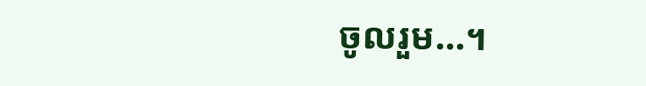ចូលរួម…។